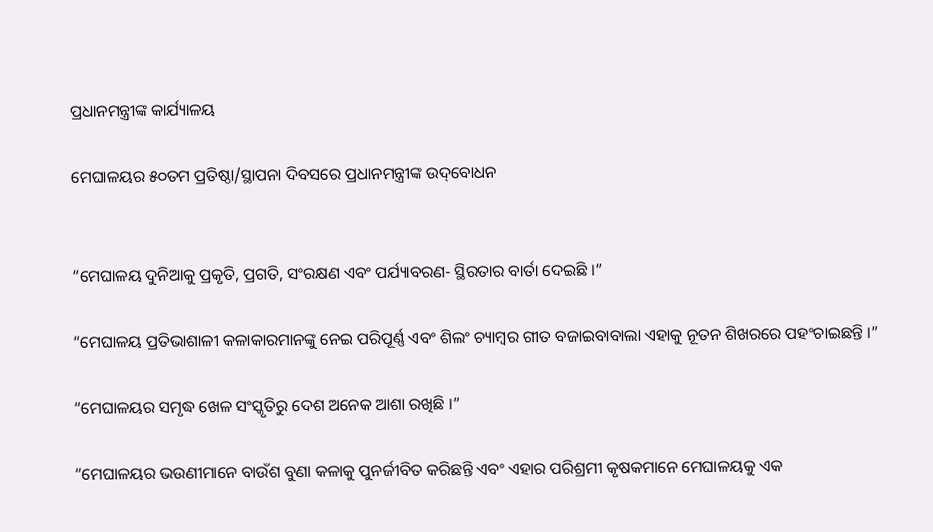ପ୍ରଧାନମନ୍ତ୍ରୀଙ୍କ କାର୍ଯ୍ୟାଳୟ

ମେଘାଳୟର ୫୦ତମ ପ୍ରତିଷ୍ଠା/ସ୍ଥାପନା ଦିବସରେ ପ୍ରଧାନମନ୍ତ୍ରୀଙ୍କ ଉଦ୍‌ବୋଧନ


“ମେଘାଳୟ ଦୁନିଆକୁ ପ୍ରକୃତି, ପ୍ରଗତି, ସଂରକ୍ଷଣ ଏବଂ ପର୍ଯ୍ୟାବରଣ- ସ୍ଥିରତାର ବାର୍ତା ଦେଇଛି ।”

“ମେଘାଳୟ ପ୍ରତିଭାଶାଳୀ କଳାକାରମାନଙ୍କୁ ନେଇ ପରିପୂର୍ଣ୍ଣ ଏବଂ ଶିଲଂ ଚ୍ୟାମ୍ବର ଗୀତ ବଜାଇବାବାଲା ଏହାକୁ ନୂତନ ଶିଖରରେ ପହଂଚାଇଛନ୍ତି ।”

“ମେଘାଳୟର ସମୃଦ୍ଧ ଖେଳ ସଂସ୍କୃତିରୁ ଦେଶ ଅନେକ ଆଶା ରଖିଛି ।”

“ମେଘାଳୟର ଭଉଣୀମାନେ ବାଉଁଶ ବୁଣା କଳାକୁ ପୁନର୍ଜୀବିତ କରିଛନ୍ତି ଏବଂ ଏହାର ପରିଶ୍ରମୀ କୃଷକମାନେ ମେଘାଳୟକୁ ଏକ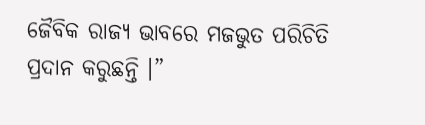ଜୈବିକ ରାଜ୍ୟ ଭାବରେ ମଜଭୁତ ପରିଚିତି ପ୍ରଦାନ କରୁଛନ୍ତି ।”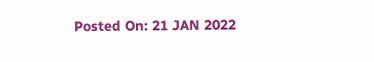Posted On: 21 JAN 2022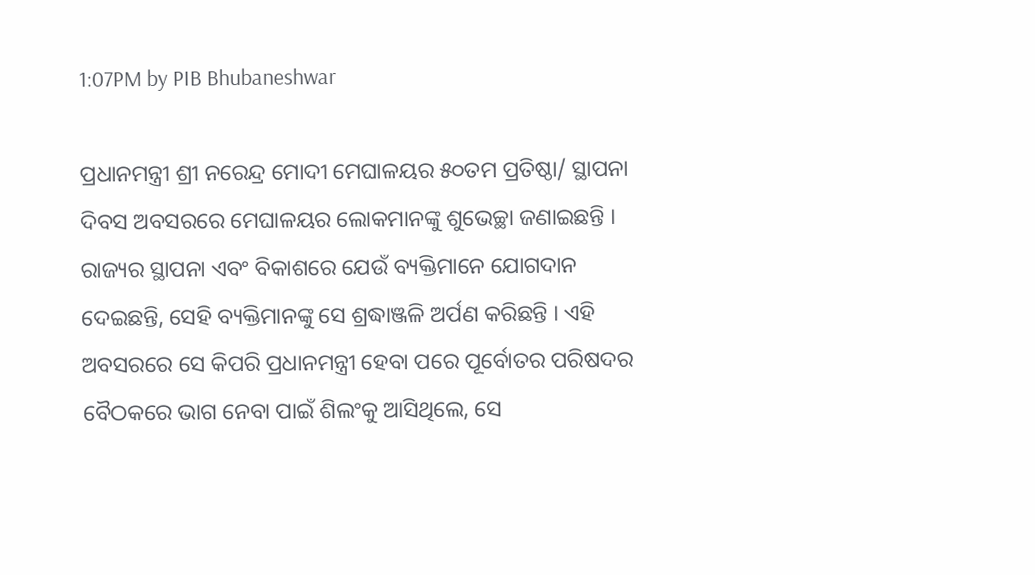1:07PM by PIB Bhubaneshwar

ପ୍ରଧାନମନ୍ତ୍ରୀ ଶ୍ରୀ ନରେନ୍ଦ୍ର ମୋଦୀ ମେଘାଳୟର ୫୦ତମ ପ୍ରତିଷ୍ଠା/ ସ୍ଥାପନା ଦିବସ ଅବସରରେ ମେଘାଳୟର ଲୋକମାନଙ୍କୁ ଶୁଭେଚ୍ଛା ଜଣାଇଛନ୍ତି । ରାଜ୍ୟର ସ୍ଥାପନା ଏବଂ ବିକାଶରେ ଯେଉଁ ବ୍ୟକ୍ତିମାନେ ଯୋଗଦାନ ଦେଇଛନ୍ତି, ସେହି ବ୍ୟକ୍ତିମାନଙ୍କୁ ସେ ଶ୍ରଦ୍ଧାଞ୍ଜଳି ଅର୍ପଣ କରିଛନ୍ତି । ଏହି ଅବସରରେ ସେ କିପରି ପ୍ରଧାନମନ୍ତ୍ରୀ ହେବା ପରେ ପୂର୍ବୋତର ପରିଷଦର ବୈଠକରେ ଭାଗ ନେବା ପାଇଁ ଶିଲଂକୁ ଆସିଥିଲେ, ସେ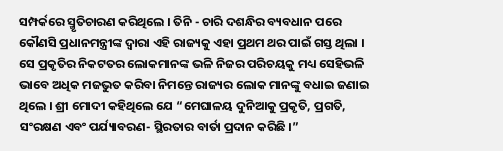ସମ୍ପର୍କରେ ସ୍ମୃତିଚାରଣ କରିଥିଲେ । ତିନି - ଚାରି ଦଶନ୍ଧିର ବ୍ୟବଧାନ ପରେ କୌଣସି ପ୍ରଧାନମନ୍ତ୍ରୀଙ୍କ ଦ୍ୱାରା ଏହି ରାଜ୍ୟକୁ ଏହା ପ୍ରଥମ ଥର ପାଇଁ ଗସ୍ତ ଥିଲା । ସେ ପ୍ରକୃତିର ନିକଟତର ଲୋକମାନଙ୍କ ଭଳି ନିଜର ପରିଚୟକୁ ମଧ୍ୟ ସେହିଭଳି ଭାବେ ଅଧିକ ମଜଭୁତ କରିବା ନିମନ୍ତେ ରାଜ୍ୟର ଲୋକ ମାନଙ୍କୁ ବଧାଇ ଜଣାଇ ଥିଲେ । ଶ୍ରୀ ମୋଦୀ କହିଥିଲେ ଯେ “ମେଘାଳୟ ଦୁନିଆକୁ ପ୍ରକୃତି, ପ୍ରଗତି, ସଂରକ୍ଷଣ ଏବଂ ପର୍ଯ୍ୟାବରଣ- ସ୍ଥିରତାର ବାର୍ତା ପ୍ରଦାନ କରିଛି ।”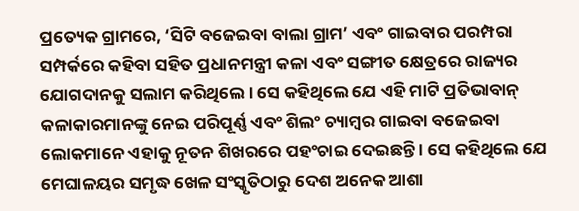ପ୍ରତ୍ୟେକ ଗ୍ରାମରେ, ‘ସିଟି ବଜେଇବା ବାଲା ଗ୍ରାମ’ ଏବଂ ଗାଇବାର ପରମ୍ପରା ସମ୍ପର୍କରେ କହିବା ସହିତ ପ୍ରଧାନମନ୍ତ୍ରୀ କଳା ଏବଂ ସଙ୍ଗୀତ କ୍ଷେତ୍ରରେ ରାଜ୍ୟର ଯୋଗଦାନକୁ ସଲାମ କରିଥିଲେ । ସେ କହିଥିଲେ ଯେ ଏହି ମାଟି ପ୍ରତିଭାବାନ୍ କଳାକାରମାନଙ୍କୁ ନେଇ ପରିପୂର୍ଣ୍ଣ ଏବଂ ଶିଲଂ ଚ୍ୟାମ୍ବର ଗାଇବା ବଜେଇବା ଲୋକମାନେ ଏହାକୁ ନୂତନ ଶିଖରରେ ପହଂଚାଇ ଦେଇଛନ୍ତି । ସେ କହିଥିଲେ ଯେ ମେଘାଳୟର ସମୃଦ୍ଧ ଖେଳ ସଂସ୍କୃତିଠାରୁ ଦେଶ ଅନେକ ଆଶା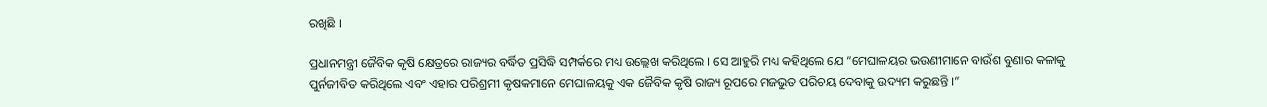ରଖିଛି ।

ପ୍ରଧାନମନ୍ତ୍ରୀ ଜୈବିକ କୃଷି କ୍ଷେତ୍ରରେ ରାଜ୍ୟର ବର୍ଦ୍ଧିତ ପ୍ରସିଦ୍ଧି ସମ୍ପର୍କରେ ମଧ୍ୟ ଉଲ୍ଲେଖ କରିଥିଲେ । ସେ ଆହୁରି ମଧ୍ୟ କହିଥିଲେ ଯେ “ମେଘାଳୟର ଭଉଣୀମାନେ ବାଉଁଶ ବୁଣାର କଳାକୁ ପୁର୍ନଜୀବିତ କରିଥିଲେ ଏବଂ ଏହାର ପରିଶ୍ରମୀ କୃଷକମାନେ ମେଘାଳୟକୁ ଏକ ଜୈବିକ କୃଷି ରାଜ୍ୟ ରୂପରେ ମଜଭୁତ ପରିଚୟ ଦେବାକୁ ଉଦ୍ୟମ କରୁଛନ୍ତି ।”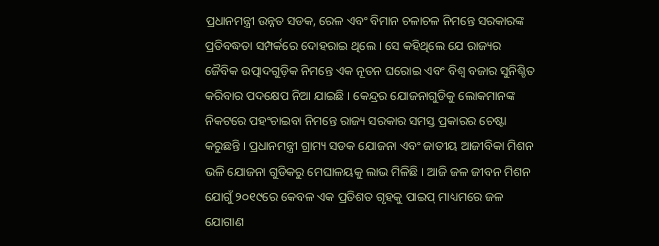ପ୍ରଧାନମନ୍ତ୍ରୀ ଉନ୍ନତ ସଡକ, ରେଳ ଏବଂ ବିମାନ ଚଳାଚଳ ନିମନ୍ତେ ସରକାରଙ୍କ ପ୍ରତିବଦ୍ଧତା ସମ୍ପର୍କରେ ଦୋହରାଇ ଥିଲେ । ସେ କହିଥିଲେ ଯେ ରାଜ୍ୟର ଜୈବିକ ଉତ୍ପାଦଗୁଡ଼ିକ ନିମନ୍ତେ ଏକ ନୂତନ ଘରୋଇ ଏବଂ ବିଶ୍ୱ ବଜାର ସୁନିଶ୍ଚିତ କରିବାର ପଦକ୍ଷେପ ନିଆ ଯାଇଛି । କେନ୍ଦ୍ରର ଯୋଜନାଗୁଡିକୁ ଲୋକମାନଙ୍କ ନିକଟରେ ପହଂଚାଇବା ନିମନ୍ତେ ରାଜ୍ୟ ସରକାର ସମସ୍ତ ପ୍ରକାରର ଚେଷ୍ଟା କରୁଛନ୍ତି । ପ୍ରଧାନମନ୍ତ୍ରୀ ଗ୍ରାମ୍ୟ ସଡକ ଯୋଜନା ଏବଂ ଜାତୀୟ ଆଜୀବିକା ମିଶନ ଭଳି ଯୋଜନା ଗୁଡିକରୁ ମେଘାଳୟକୁ ଲାଭ ମିଳିଛି । ଆଜି ଜଳ ଜୀବନ ମିଶନ ଯୋଗୁଁ ୨୦୧୯ରେ କେବଳ ଏକ ପ୍ରତିଶତ ଗୃହକୁ ପାଇପ୍ ମାଧ୍ୟମରେ ଜଳ ଯୋଗାଣ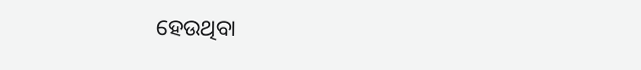ହେଉଥିବା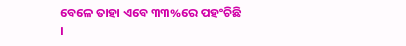ବେଳେ ତାହା ଏବେ ୩୩%ରେ ପହଂଚିଛି ।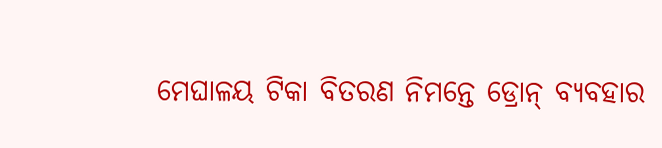ମେଘାଳୟ ଟିକା ବିତରଣ ନିମନ୍ତେ ଡ୍ରୋନ୍ ବ୍ୟବହାର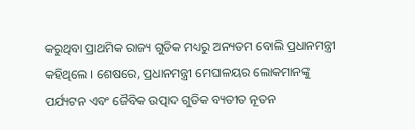କରୁଥିବା ପ୍ରାଥମିକ ରାଜ୍ୟ ଗୁଡିକ ମଧ୍ୟରୁ ଅନ୍ୟତମ ବୋଲି ପ୍ରଧାନମନ୍ତ୍ରୀ କହିଥିଲେ । ଶେଷରେ, ପ୍ରଧାନମନ୍ତ୍ରୀ ମେଘାଳୟର ଲୋକମାନଙ୍କୁ ପର୍ଯ୍ୟଟନ ଏବଂ ଜୈବିକ ଉତ୍ପାଦ ଗୁଡିକ ବ୍ୟତୀତ ନୂତନ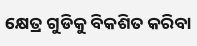କ୍ଷେତ୍ର ଗୁଡିକୁ ବିକଶିତ କରିବା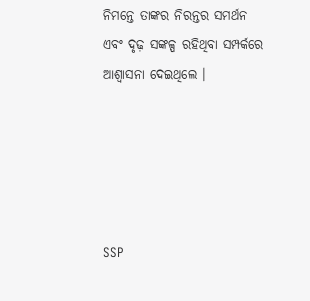ନିମନ୍ତେ ତାଙ୍କର ନିରନ୍ତର ସମର୍ଥନ ଏବଂ ଦୃଢ଼ ସଙ୍କଳ୍ପ ରହିଥିବା ସମ୍ପର୍କରେ ଆଶ୍ୱାସନା ଦେଇଥିଲେ ।





SSP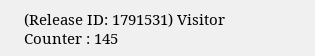(Release ID: 1791531) Visitor Counter : 145